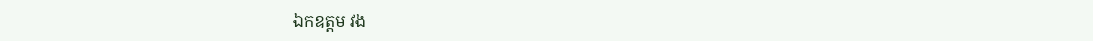ឯកឧត្តម វង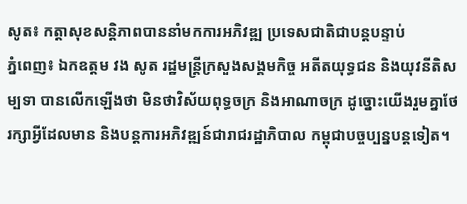សូត៖ កត្តាសុខសន្តិភាពបាននាំមកការអភិវឌ្ឍ ប្រទេសជាតិជាបន្តបន្ទាប់
ភ្នំពេញ៖ ឯកឧត្តម វង សូត រដ្ឋមន្ត្រីក្រសួងសង្គមកិច្ច អតីតយុទ្ធជន និងយុវនីតិសម្បទា បានលើកឡើងថា មិនថាវិស័យពុទ្ធចក្រ និងអាណាចក្រ ដូច្នោះយើងរួមគ្នាថែរក្សាអ្វីដែលមាន និងបន្តការអភិវឌ្ឍន៍ជារាជរដ្ឋាភិបាល កម្ពុជាបច្ចប្បន្នបន្តទៀត។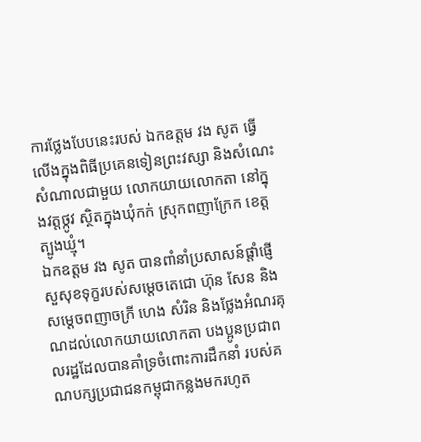ការថ្លែងបែបនេះរបស់ ឯកឧត្តម វង សូត ធ្វើលើងក្នុងពិធីប្រគេនទៀនព្រះវស្សា និងសំណេះសំណាលជាមួយ លោកយាយលោកតា នៅក្នុងវត្តថ្កូវ ស្ថិតក្នុងឃុំកក់ ស្រុកពញាក្រែក ខេត្តត្បូងឃ្មុំ។
ឯកឧត្តម វង សូត បានពាំនាំប្រសាសន៍ផ្តាំផ្ញើសួសុខទុក្ខរបស់សម្តេចតេជោ ហ៊ុន សែន និង សម្តេចពញាចក្រី ហេង សំរិន និងថ្លែងអំណរគុណដល់លោកយាយលោកតា បងប្អូនប្រជាពលរដ្ឋដែលបានគាំទ្រចំពោះការដឹកនាំ របស់គណបក្សប្រជាជនកម្ពុជាកន្លងមករហូត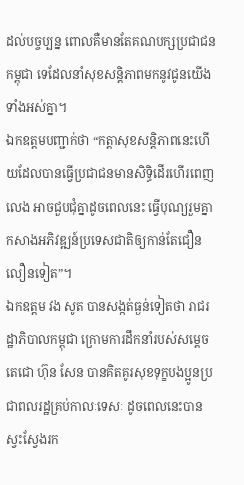ដល់បច្ចប្បន្ន ពោលគឺមានតែគណបក្សប្រជាជនកម្ពុជា ទេដែលនាំសុខសន្តិភាពមកនូវជូនយើងទាំងអស់គ្នា។
ឯកឧត្ដមបញ្ជាក់ថា “កត្តាសុខសន្តិភាពនេះហើយដែលបានធ្វើប្រជាជនមានសិទ្ធិដើរហើរពេញលេង អាចជួបជុំគ្នាដូចពេលនេះ ធ្វើបុណ្យរួមគ្នា កសាងអភិវឌ្ឍន៍ប្រទេសជាតិឲ្យកាន់តែជឿនលឿនទៀត”។
ឯកឧត្ដម វង សូត បានសង្កត់ធ្ងន់ទៀតថា រាជរដ្ឋាភិបាលកម្ពុជា ក្រោមការដឹកនាំរបស់សម្តេចតេជោ ហ៊ុន សែន បានគិតគូរសុខទុក្ខបងប្អូនប្រជាពលរដ្ឋគ្រប់កាលៈទេសៈ ដូចពេលនេះបានស្វះស្វែងរក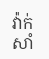វ៉ាក់សាំ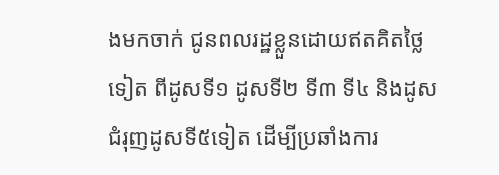ងមកចាក់ ជូនពលរដ្ឋខ្លួនដោយឥតគិតថ្លៃទៀត ពីដូសទី១ ដូសទី២ ទី៣ ទី៤ និងដូសជំរុញដូសទី៥ទៀត ដើម្បីប្រឆាំងការ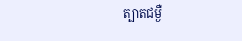ត្បាតជម្ងឺ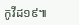កូវីដ១៩៕